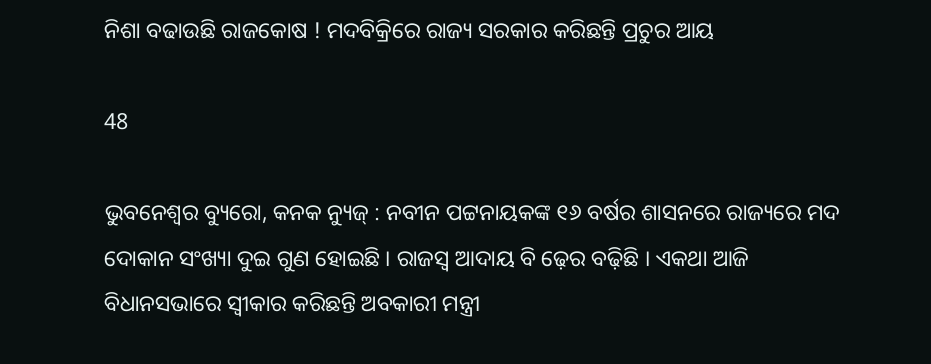ନିଶା ବଢାଉଛି ରାଜକୋଷ ! ମଦବିକ୍ରିରେ ରାଜ୍ୟ ସରକାର କରିଛନ୍ତି ପ୍ରଚୁର ଆୟ

48

ଭୁବନେଶ୍ୱର ବ୍ୟୁରୋ, କନକ ନ୍ୟୁଜ୍ : ନବୀନ ପଟ୍ଟନାୟକଙ୍କ ୧୬ ବର୍ଷର ଶାସନରେ ରାଜ୍ୟରେ ମଦ ଦୋକାନ ସଂଖ୍ୟା ଦୁଇ ଗୁଣ ହୋଇଛି । ରାଜସ୍ୱ ଆଦାୟ ବି ଢ଼େର ବଢ଼ିଛି । ଏକଥା ଆଜି ବିଧାନସଭାରେ ସ୍ୱୀକାର କରିଛନ୍ତି ଅବକାରୀ ମନ୍ତ୍ରୀ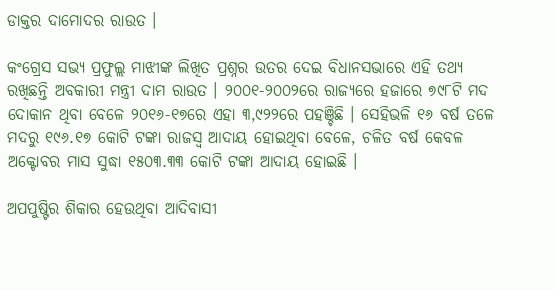ଡାକ୍ତର ଦାମୋଦର ରାଉତ ।

କଂଗ୍ରେସ ସଭ୍ୟ ପ୍ରଫୁଲ୍ଲ ମାଝୀଙ୍କ ଲିଖିତ ପ୍ରଶ୍ନର ଉତର ଦେଇ ବିଧାନସଭାରେ ଏହି ତଥ୍ୟ ରଖିଛନ୍ତି ଅବକାରୀ ମନ୍ତ୍ରୀ ଦାମ ରାଉତ । ୨୦୦୧-୨୦୦୨ରେ ରାଜ୍ୟରେ ହଜାରେ ୭୯୮ଟି ମଦ ଦୋକାନ ଥିବା ବେଳେ ୨୦୧୬-୧୭ରେ ଏହା ୩,୯୨୨ରେ ପହଞ୍ଚିଛି । ସେହିଭଳି ୧୬ ବର୍ଷ ତଳେ ମଦରୁ ୧୯୬.୧୭ କୋଟି ଟଙ୍କା ରାଜସ୍ୱ ଆଦାୟ ହୋଇଥିବା ବେଳେ, ଚଳିତ ବର୍ଷ କେବଳ ଅକ୍ଟୋବର ମାସ ସୁଦ୍ଧା ୧୫୦୩.୩୩ କୋଟି ଟଙ୍କା ଆଦାୟ ହୋଇଛି ।

ଅପପୁଷ୍ଟିର ଶିକାର ହେଉଥିବା ଆଦିବାସୀ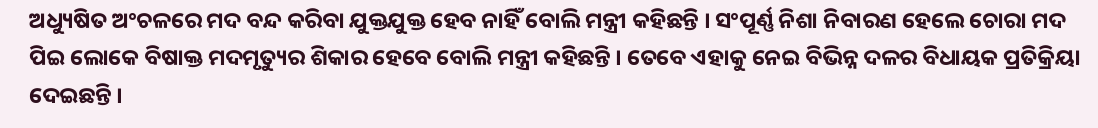ଅଧ୍ୟୁଷିତ ଅଂଚଳରେ ମଦ ବନ୍ଦ କରିବା ଯୁକ୍ତଯୁକ୍ତ ହେବ ନାହିଁ ବୋଲି ମନ୍ତ୍ରୀ କହିଛନ୍ତି । ସଂପୂର୍ଣ୍ଣ ନିଶା ନିବାରଣ ହେଲେ ଚୋରା ମଦ ପିଇ ଲୋକେ ବିଷାକ୍ତ ମଦମୃତ୍ୟୁର ଶିକାର ହେବେ ବୋଲି ମନ୍ତ୍ରୀ କହିଛନ୍ତି । ତେବେ ଏହାକୁ ନେଇ ବିଭିନ୍ନ ଦଳର ବିଧାୟକ ପ୍ରତିକ୍ରିୟା ଦେଇଛନ୍ତି ।